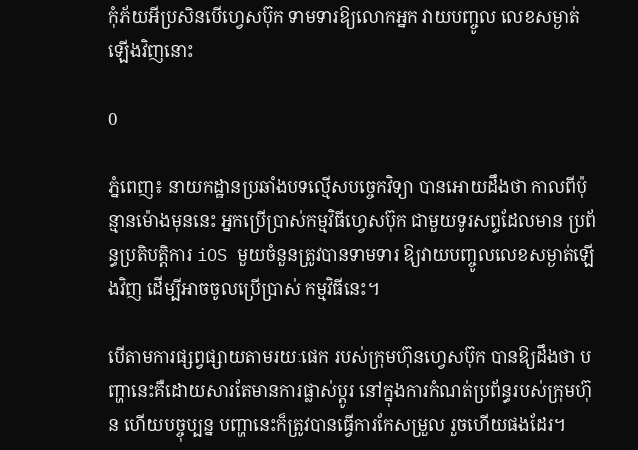កុំភ័យអីប្រសិនបើហ្វេសប៊ុក ទាមទារឱ្យលោកអ្នក វាយបញ្ចូល លេខសម្ងាត់ឡើងវិញនោះ

0

ភ្នំពេញ៖ នាយកដ្ឋានប្រឆាំងបទល្មើសបច្ចេកវិទ្យា បានអោយដឹងថា កាលពីប៉ុន្មានម៉ោងមុននេះ អ្នកប្រើប្រាស់កម្មវិធីហ្វេសប៊ុក ជាមួយទូរសព្ទដែលមាន ប្រព័ន្ធប្រតិបត្តិការ iOS មួយចំនួនត្រូវបានទាមទារ ឱ្យវាយបញ្ចូលលេខសម្ងាត់ឡើងវិញ ដើម្បីអាចចូលប្រើប្រាស់ កម្មវិធីនេះ។

បើតាមការផ្សព្វផ្សាយតាមរយៈផេក របស់ក្រុមហ៊ុនហ្វេសប៊ុក បានឱ្យដឹងថា បញ្ហានេះគឺដោយសារតែមានការផ្លាស់ប្ដូរ នៅក្នុងការកំណត់ប្រព័ន្ធរបស់ក្រុមហ៊ុន ហើយបច្ចុប្បន្ន បញ្ហានេះក៏ត្រូវបានធ្វើការកែសម្រួល រួចហើយផងដែរ។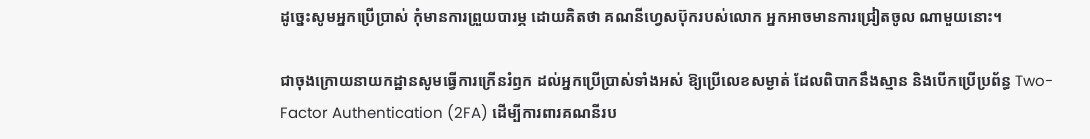ដូច្នេះសូមអ្នកប្រើប្រាស់ កុំមានការព្រួយបារម្ភ ដោយគិតថា គណនីហ្វេសប៊ុករបស់លោក អ្នកអាចមានការជ្រៀតចូល ណាមួយនោះ។

ជាចុងក្រោយនាយកដ្ឋានសូមធ្វើការក្រើនរំឭក ដល់អ្នកប្រើប្រាស់ទាំងអស់ ឱ្យប្រើលេខសម្ងាត់ ដែលពិបាកនឹងស្មាន និងបើកប្រើប្រព័ន្ធ Two-Factor Authentication (2FA) ដើម្បីការពារគណនីរប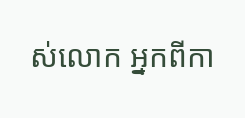ស់លោក អ្នកពីកា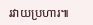រវាយប្រហារ៕